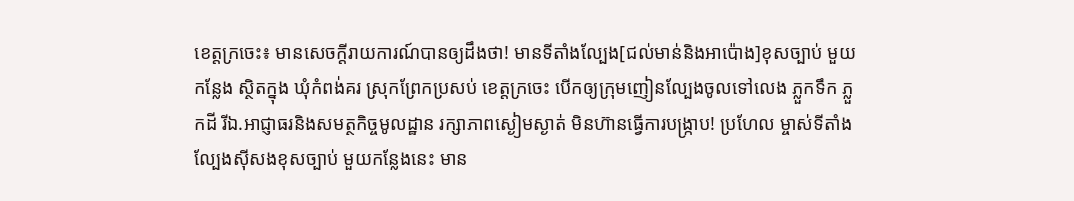ខេត្តក្រចេះ៖ មានសេចក្តីរាយការណ៍បានឲ្យដឹងថា! មានទីតាំងល្បែង[ជល់មាន់និងអាប៉ោង]ខុសច្បាប់ មួយកន្លែង ស្ថិតក្នុង ឃុំកំពង់គរ ស្រុកព្រែកប្រសប់ ខេត្តក្រចេះ បើកឲ្យក្រុមញៀនល្បែងចូលទៅលេង ភ្លួកទឹក ភ្លួកដី រីឯ.អាជ្ញាធរនិងសមត្ថកិច្ចមូលដ្ឋាន រក្សាភាពស្ងៀមស្ងាត់ មិនហ៊ានធ្វើការបង្រ្កាប! ប្រហែល ម្ចាស់ទីតាំងល្បែងសុីសងខុសច្បាប់ មួយកន្លែងនេះ មាន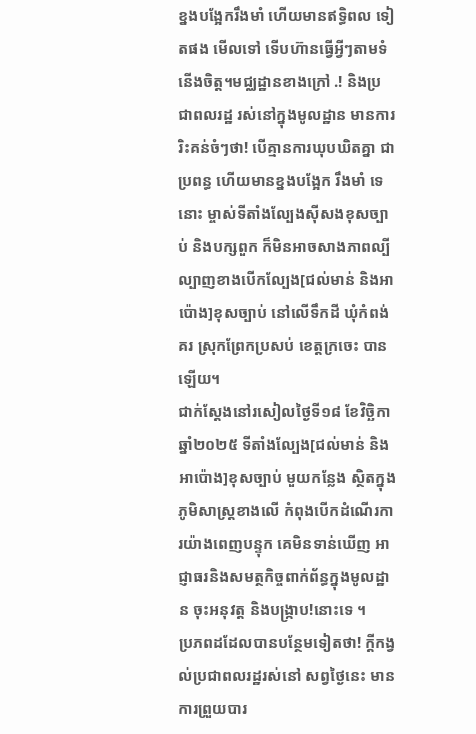ខ្នងបង្អែករឹងមាំ ហើយមានឥទ្ធិពល ទៀតផង មើលទៅ ទើបហ៊ានធ្វើអ្វីៗតាមទំនើងចិត្ត។មជ្ឈដ្ឋានខាងក្រៅ .! និងប្រជាពលរដ្ឋ រស់នៅក្នុងមូលដ្ឋាន មានការរិះគន់ចំៗថា! បើគ្មានការឃុបឃិតគ្នា ជាប្រពន្ធ ហើយមានខ្នងបង្អែក រឹងមាំ ទេនោះ ម្ចាស់ទីតាំងល្បែងសុីសងខុសច្បាប់ និងបក្សពួក ក៏មិនអាចសាងភាពល្បីល្បាញខាងបើកល្បែង[ជល់មាន់ និងអាប៉ោង]ខុសច្បាប់ នៅលើទឹកដី ឃុំកំពង់គរ ស្រុកព្រែកប្រសប់ ខេត្តក្រចេះ បានឡើយ។
ជាក់ស្តែងនៅរសៀលថ្ងៃទី១៨ ខែវិច្ឆិកា ឆ្នាំ២០២៥ ទីតាំងល្បែង[ជល់មាន់ និងអាប៉ោង]ខុសច្បាប់ មួយកន្លែង ស្ថិតក្នុងភូមិសាស្ត្រខាងលើ កំពុងបើកដំណើរការយ៉ាងពេញបន្ទុក គេមិនទាន់ឃើញ អាជ្ញាធរនិងសមត្ថកិច្ចពាក់ព័ន្ធក្នុងមូលដ្ឋាន ចុះអនុវត្ត និងបង្ក្រាប!នោះទេ ។
ប្រភពដដែលបានបន្ថែមទៀតថា! ក្តីកង្វល់ប្រជាពលរដ្ឋរស់នៅ សព្វថ្ងៃនេះ មានការព្រួយបារ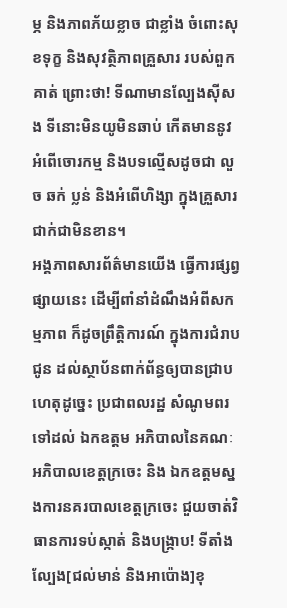ម្ភ និងភាពភ័យខ្លាច ជាខ្លាំង ចំពោះសុខទុក្ខ និងសុវត្ថិភាពគ្រួសារ របស់ពួកគាត់ ព្រោះថា! ទីណាមានល្បែងស៊ីសង ទីនោះមិនយូមិនឆាប់ កើតមាននូវ អំពើចោរកម្ម និងបទល្មើសដូចជា លួច ឆក់ ប្លន់ និងអំពើហិង្សា ក្នុងគ្រួសារ ជាក់ជាមិនខាន។
អង្គភាពសារព័ត៌មានយើង ធ្វើការផ្សព្វផ្សាយនេះ ដើម្បីពាំនាំដំណឹងអំពីសកម្មភាព ក៏ដូចព្រឹត្តិការណ៍ ក្នុងការជំរាបជូន ដល់ស្ថាប័នពាក់ព័ន្ធឲ្យបានជ្រាប ហេតុដូច្នេះ ប្រជាពលរដ្ឋ សំណូមពរទៅដល់ ឯកឧត្តម អភិបាលនៃគណៈអភិបាលខេត្តក្រចេះ និង ឯកឧត្តមស្នងការនគរបាលខេត្តក្រចេះ ជួយចាត់វិធានការទប់ស្កាត់ និងបង្ក្រាប! ទីតាំងល្បែង[ជល់មាន់ និងអាប៉ោង]ខុ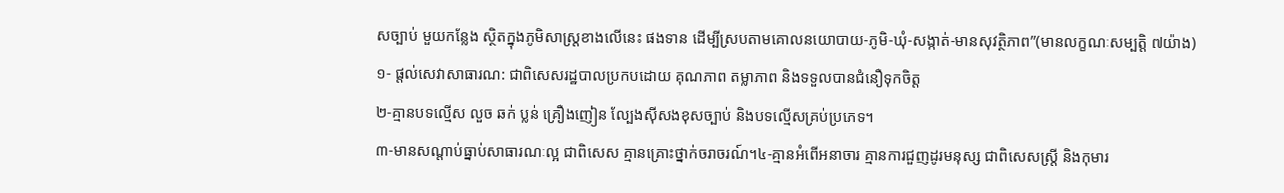សច្បាប់ មួយកន្លែង ស្ថិតក្នុងភូមិសាស្ត្រខាងលើនេះ ផងទាន ដើម្បីស្របតាមគោលនយោបាយ-ភូមិ-ឃុំ-សង្កាត់-មានសុវត្ថិភាព”(មានលក្ខណៈសម្បត្តិ ៧យ៉ាង)
១- ផ្តល់សេវាសាធារណ: ជាពិសេសរដ្ឋបាលប្រកបដោយ គុណភាព តម្លាភាព និងទទួលបានជំនឿទុកចិត្ត
២-គ្មានបទល្មើស លួច ឆក់ ប្លន់ គ្រឿងញៀន ល្បែងស៊ីសងខុសច្បាប់ និងបទល្មើសគ្រប់ប្រភេទ។
៣-មានសណ្តាប់ធ្នាប់សាធារណៈល្អ ជាពិសេស គ្មានគ្រោះថ្នាក់ចរាចរណ៍។៤-គ្មានអំពើអនាចារ គ្មានការជួញដូរមនុស្ស ជាពិសេសស្រ្តី និងកុមារ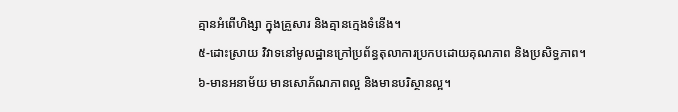គ្មានអំពើហិង្សា ក្នុងគ្រួសារ និងគ្មានក្មេងទំនើង។
៥-ដោះស្រាយ វិវាទនៅមូលដ្ឋានក្រៅប្រព័ន្ធតុលាការប្រកបដោយគុណភាព និងប្រសិទ្ធភាព។
៦-មានអនាម័យ មានសោភ័ណភាពល្អ និងមានបរិស្ថានល្អ។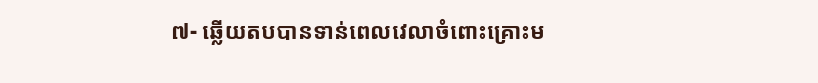៧- ឆ្លើយតបបានទាន់ពេលវេលាចំពោះគ្រោះម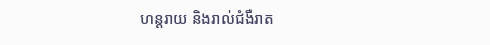ហន្តរាយ និងរាល់ជំងឺរាត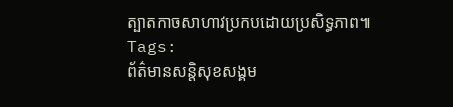ត្បាតកាចសាហាវប្រកបដោយប្រសិទ្ធភាព៕
Tags:
ព័ត៌មានសន្តិសុខសង្គម